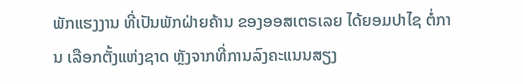ພັກແຮງງານ ທີ່ເປັນພັກຝ່າຍຄ້ານ ຂອງອອສເຕຣເລຍ ໄດ້ຍອມປາໄຊ ຕໍ່ການ ເລືອກຕັ້ງແຫ່ງຊາດ ຫຼັງຈາກທີ່ການລົງຄະແນນສຽງ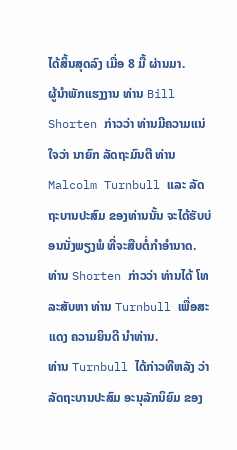ໄດ້ສິ້ນສຸດລົງ ເມື່ອ 8 ມື້ ຜ່ານມາ.
ຜູ້ນຳພັກແຮງງານ ທ່ານ Bill Shorten ກ່າວວ່າ ທ່ານມີຄວາມແນ່ໃຈວ່າ ນາຍົກ ລັດຖະມົນຕີ ທ່ານ Malcolm Turnbull ແລະ ລັດຖະບານປະສົມ ຂອງທ່ານນັ້ນ ຈະໄດ້ຮັບບ່ອນນັ່ງພຽງພໍ ທີ່ຈະສືບຕໍ່ກຳອຳນາດ.
ທ່ານ Shorten ກ່າວວ່າ ທ່ານໄດ້ ໂທລະສັບຫາ ທ່ານ Turnbull ເພື່ອສະແດງ ຄວາມຍິນດີ ນຳທ່ານ.
ທ່ານ Turnbull ໄດ້ກ່າວທີຫລັງ ວ່າ ລັດຖະບານປະສົມ ອະນຸລັກນິຍົມ ຂອງ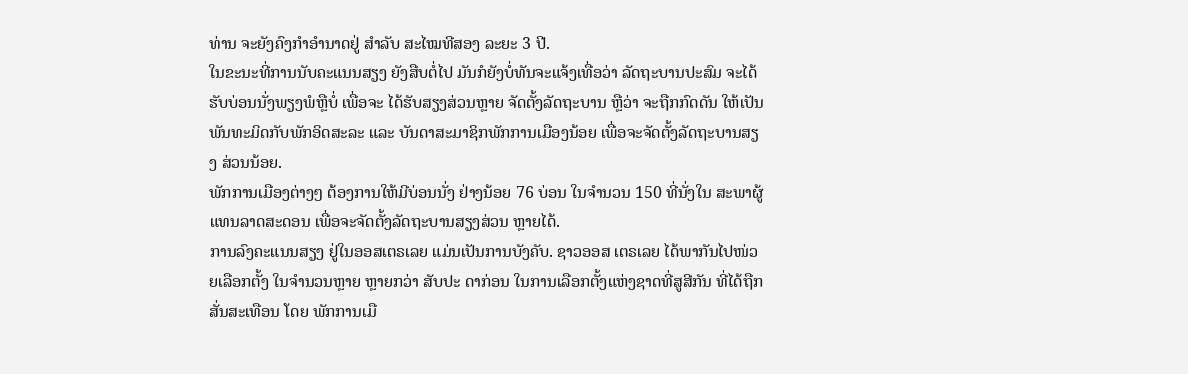ທ່ານ ຈະຍັງຄົງກຳອຳນາດຢູ່ ສຳລັບ ສະໄໝທີສອງ ລະຍະ 3 ປີ.
ໃນຂະນະທີ່ການນັບຄະແນນສຽງ ຍັງສືບຕໍ່ໄປ ມັນກໍຍັງບໍ່ທັນຈະແຈ້ງເທື່ອວ່າ ລັດຖະບານປະສົມ ຈະໄດ້ຮັບບ່ອນນັ່ງພຽງພໍຫຼືບໍ່ ເພື່ອຈະ ໄດ້ຮັບສຽງສ່ວນຫຼາຍ ຈັດຕັ້ງລັດຖະບານ ຫຼືວ່າ ຈະຖືກກົດດັນ ໃຫ້ເປັນພັນທະມິດກັບພັກອິດສະລະ ແລະ ບັນດາສະມາຊິກພັກການເມືອງນ້ອຍ ເພື່ອຈະຈັດຕັ້ງລັດຖະບານສຽງ ສ່ວນນ້ອຍ.
ພັກການເມືອງຕ່າງໆ ຕ້ອງການໃຫ້ມີບ່ອນນັ່ງ ຢ່າງນ້ອຍ 76 ບ່ອນ ໃນຈຳນວນ 150 ທີ່ນັ່ງໃນ ສະພາຜູ້ແທນລາດສະດອນ ເພື່ອຈະຈັດຕັ້ງລັດຖະບານສຽງສ່ວນ ຫຼາຍໄດ້.
ການລົງຄະແນນສຽງ ຢູ່ໃນອອສເຕຣເລຍ ແມ່ນເປັນການບັງຄັບ. ຊາວອອສ ເຕຣເລຍ ໄດ້ພາກັນໄປໜ່ວຍເລືອກຕັ້ງ ໃນຈຳນວນຫຼາຍ ຫຼາຍກວ່າ ສັບປະ ດາກ່ອນ ໃນການເລືອກຕັ້ງແຫ່ງຊາດທີ່ສູສີກັນ ທີ່ໄດ້ຖືກສັ່ນສະເທືອນ ໂດຍ ພັກການເມື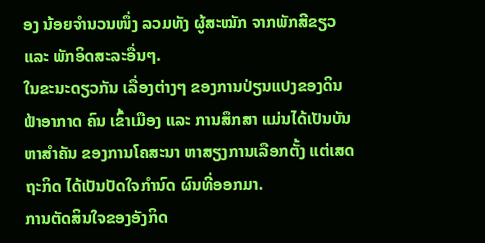ອງ ນ້ອຍຈຳນວນໜຶ່ງ ລວມທັງ ຜູ້ສະໝັກ ຈາກພັກສີຂຽວ ແລະ ພັກອິດສະລະອື່ນໆ.
ໃນຂະນະດຽວກັນ ເລື່ອງຕ່າງໆ ຂອງການປ່ຽນແປງຂອງດິນຟ້າອາກາດ ຄົນ ເຂົ້າເມືອງ ແລະ ການສຶກສາ ແມ່ນໄດ້ເປັນບັນຫາສຳຄັນ ຂອງການໂຄສະນາ ຫາສຽງການເລືອກຕັ້ງ ແຕ່ເສດຖະກິດ ໄດ້ເປັນປັດໃຈກຳນົດ ຜົນທີ່ອອກມາ.
ການຕັດສິນໃຈຂອງອັງກິດ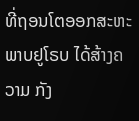ທີ່ຖອນໂຕອອກສະຫະພາບຢູໂຣບ ໄດ້ສ້າງຄວາມ ກັງ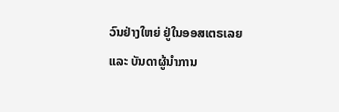ວົນຢ່າງໃຫຍ່ ຢູ່ໃນອອສເຕຣເລຍ ແລະ ບັນດາຜູ້ນຳການ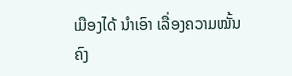ເມືອງໄດ້ ນຳເອົາ ເລື່ອງຄວາມໝັ້ນຄົງ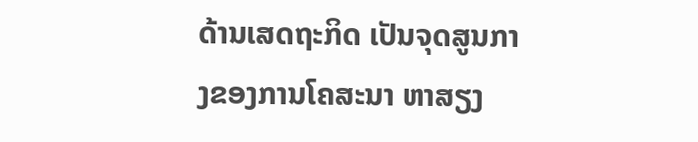ດ້ານເສດຖະກິດ ເປັນຈຸດສູນກາງຂອງການໂຄສະນາ ຫາສຽງ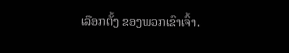ເລືອກຕັ້ງ ຂອງພວກເຂົາເຈົ້າ.